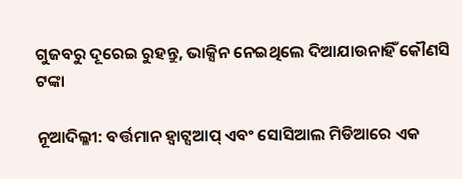ଗୁଜବରୁ ଦୂରେଇ ରୁହନ୍ତୁ, ଭାକ୍ସିନ ନେଇଥିଲେ ଦିଆଯାଉନାହିଁ କୌଣସି ଟଙ୍କା

ନୂଆଦିଲ୍ଳୀ: ବର୍ତ୍ତମାନ ହ୍ୱାଟ୍ସଆପ୍ ଏବଂ ସୋସିଆଲ ମିଡିଆରେ ଏକ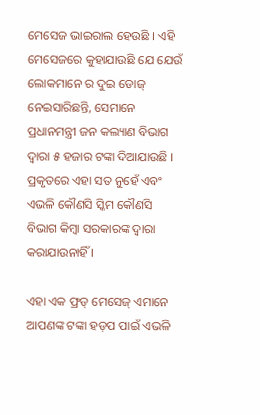ମେସେଜ ଭାଇରାଲ ହେଉଛି । ଏହି ମେସେଜରେ କୁହାଯାଉଛି ଯେ ଯେଉଁ ଲୋକମାନେ ର ଦୁଇ ଡୋଜ୍ ନେଇସାରିଛନ୍ତି, ସେମାନେ ପ୍ରଧାନମନ୍ତ୍ରୀ ଜନ କଲ୍ୟାଣ ବିଭାଗ ଦ୍ୱାରା ୫ ହଜାର ଟଙ୍କା ଦିଆଯାଉଛି । ପ୍ରକୃତରେ ଏହା ସତ ନୁହେଁ ଏବଂ ଏଭଳି କୌଣସି ସ୍କିମ କୌଣସି ବିଭାଗ କିମ୍ବା ସରକାରଙ୍କ ଦ୍ୱାରା କରାଯାଉନାହିଁ ।

ଏହା ଏକ ଫ୍ରଡ୍ ମେସେଜ୍ ଏମାନେ ଆପଣଙ୍କ ଟଙ୍କା ହଡ଼ପ ପାଇଁ ଏଭଳି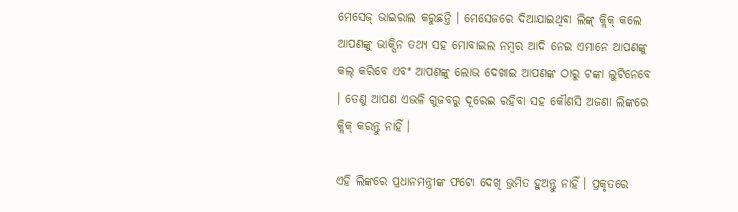ମେସେଜ୍ ଭାଇରାଲ କରୁଛନ୍ତି । ମେସେଜରେ ଦିଆଯାଇଥିବା ଲିଙ୍କ୍ କ୍ଲିକ୍ କଲେ ଆପଣଙ୍କୁ ଭାକ୍ସିନ ତଥ୍ୟ ସହ ମୋବାଇଲ ନମ୍ବର ଆଦି ନେଇ ଏମାନେ ଆପଣଙ୍କୁ କଲ୍ କରିବେ ଏବଂ ଆପଣଙ୍କୁ ଲୋଭ ଦେଖାଇ ଆପଣଙ୍କ ଠାରୁ ଟଙ୍କା ଲୁଟିନେବେ । ତେଣୁ ଆପଣ ଏଭଳି ଗୁଜବରୁ ଦୂରେଇ ରହିବା ସହ କୌଣସି ଅଜଣା ଲିଙ୍କରେ କ୍ଲିକ୍ କରନ୍ତୁ ନାହିଁ ।

ଏହି ଲିଙ୍କରେ ପ୍ରଧାନମନ୍ତ୍ରୀଙ୍କ ଫଟୋ ଦେଖି ଭ୍ରମିତ ହୁଅନ୍ତୁ ନାହିଁ । ପ୍ରକୃତରେ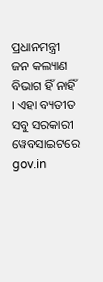ପ୍ରଧାନମନ୍ତ୍ରୀ ଜନ କଲ୍ୟାଣ ବିଭାଗ ହିଁ ନାହିଁ । ଏହା ବ୍ୟତୀତ ସବୁ ସରକାରୀ ୱେବସାଇଟରେ gov.in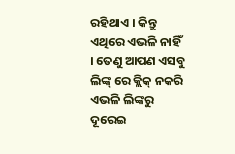ରହିଥାଏ । କିନ୍ତୁ ଏଥିରେ ଏଭଳି ନାହିଁ । ତେଣୁ ଆପଣ ଏସବୁ ଲିଙ୍କ୍ ରେ କ୍ଲିକ୍ ନକରି ଏଭଳି ଲିଙ୍କରୁ ଦୂରେଇ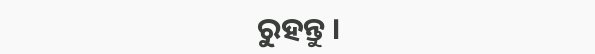ରୁହନ୍ତୁ ।